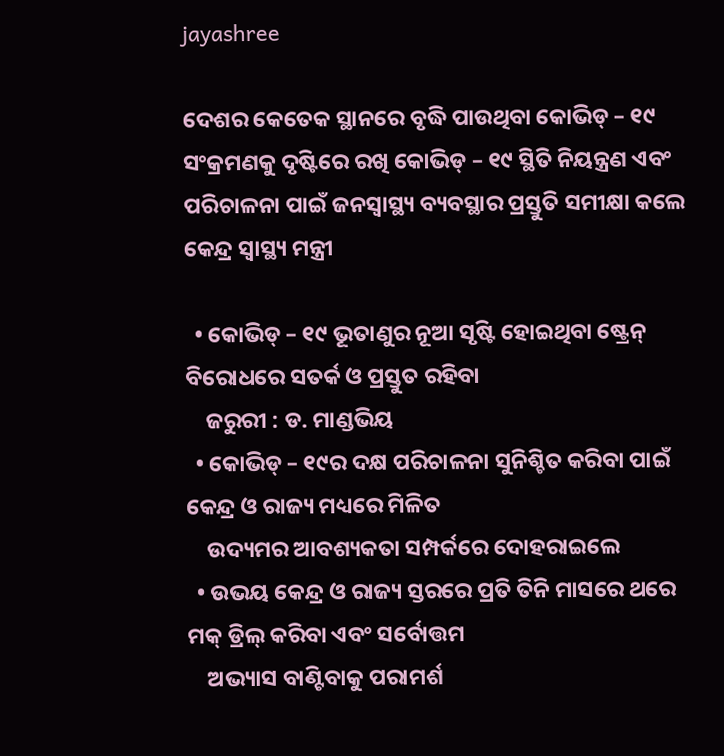jayashree

ଦେଶର କେତେକ ସ୍ଥାନରେ ବୃଦ୍ଧି ପାଉଥିବା କୋଭିଡ୍ – ୧୯ ସଂକ୍ରମଣକୁ ଦୃଷ୍ଟିରେ ରଖି କୋଭିଡ୍ – ୧୯ ସ୍ଥିତି ନିୟନ୍ତ୍ରଣ ଏବଂ ପରିଚାଳନା ପାଇଁ ଜନସ୍ୱାସ୍ଥ୍ୟ ବ୍ୟବସ୍ଥାର ପ୍ରସ୍ତୁତି ସମୀକ୍ଷା କଲେ କେନ୍ଦ୍ର ସ୍ୱାସ୍ଥ୍ୟ ମନ୍ତ୍ରୀ

  • କୋଭିଡ୍ – ୧୯ ଭୂତାଣୁର ନୂଆ ସୃଷ୍ଟି ହୋଇଥିବା ଷ୍ଟ୍ରେନ୍ ବିରୋଧରେ ସତର୍କ ଓ ପ୍ରସ୍ତୁତ ରହିବା
    ଜରୁରୀ : ଡ. ମାଣ୍ଡଭିୟ
  • କୋଭିଡ୍ – ୧୯ର ଦକ୍ଷ ପରିଚାଳନା ସୁନିଶ୍ଚିତ କରିବା ପାଇଁ କେନ୍ଦ୍ର ଓ ରାଜ୍ୟ ମଧ୍ୟରେ ମିଳିତ
    ଉଦ୍ୟମର ଆବଶ୍ୟକତା ସମ୍ପର୍କରେ ଦୋହରାଇଲେ
  • ଉଭୟ କେନ୍ଦ୍ର ଓ ରାଜ୍ୟ ସ୍ତରରେ ପ୍ରତି ତିନି ମାସରେ ଥରେ ମକ୍ ଡ୍ରିଲ୍ କରିବା ଏବଂ ସର୍ବୋତ୍ତମ
    ଅଭ୍ୟାସ ବାଣ୍ଟିବାକୁ ପରାମର୍ଶ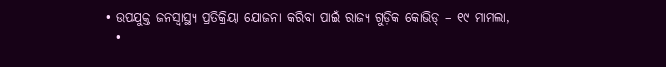• ଉପଯୁକ୍ତ ଜନସ୍ୱାସ୍ଥ୍ୟ ପ୍ରତିକ୍ରିୟା ଯୋଜନା କରିବା ପାଇଁ ରାଜ୍ୟ ଗୁଡ଼ିକ କୋଭିଡ୍ – ୧୯ ମାମଲା,
  •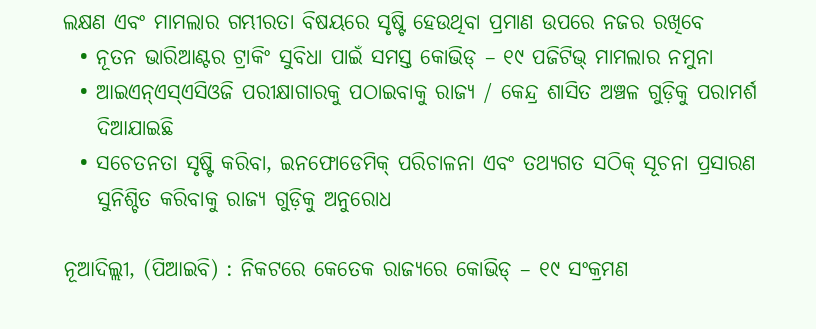ଲକ୍ଷଣ ଏବଂ ମାମଲାର ଗମ୍ଭୀରତା ବିଷୟରେ ସୃଷ୍ଟି ହେଉଥିବା ପ୍ରମାଣ ଉପରେ ନଜର ରଖିବେ
  • ନୂତନ ଭାରିଆଣ୍ଟର ଟ୍ରାକିଂ ସୁବିଧା ପାଇଁ ସମସ୍ତ କୋଭିଡ୍ – ୧୯ ପଜିଟିଭ୍ ମାମଲାର ନମୁନା
  • ଆଇଏନ୍ଏସ୍ଏସିଓଜି ପରୀକ୍ଷାଗାରକୁ ପଠାଇବାକୁ ରାଜ୍ୟ / କେନ୍ଦ୍ର ଶାସିତ ଅଞ୍ଚଳ ଗୁଡ଼ିକୁ ପରାମର୍ଶ
    ଦିଆଯାଇଛି
  • ସଚେତନତା ସୃଷ୍ଟି କରିବା, ଇନଫୋଡେମିକ୍ ପରିଚାଳନା ଏବଂ ତଥ୍ୟଗତ ସଠିକ୍ ସୂଚନା ପ୍ରସାରଣ
    ସୁନିଶ୍ଚିତ କରିବାକୁ ରାଜ୍ୟ ଗୁଡ଼ିକୁ ଅନୁରୋଧ

ନୂଆଦିଲ୍ଲୀ, (ପିଆଇବି) : ନିକଟରେ କେତେକ ରାଜ୍ୟରେ କୋଭିଡ୍ – ୧୯ ସଂକ୍ରମଣ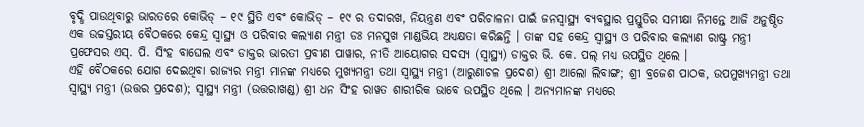ବୃଦ୍ଧି ପାଉଥିବାରୁ ଭାରତରେ କୋଭିଡ୍ – ୧୯ ସ୍ଥିତି ଏବଂ କୋଭିଡ୍ – ୧୯ ର ତଦାରଖ, ନିୟନ୍ତ୍ରଣ ଏବଂ ପରିଚାଳନା ପାଇଁ ଜନସ୍ୱାସ୍ଥ୍ୟ ବ୍ୟବସ୍ଥାର ପ୍ରସ୍ତୁତିର ସମୀକ୍ଷା ନିମନ୍ତେ ଆଜି ଅନୁଷ୍ଠିତ ଏକ ଉଚ୍ଚସ୍ତରୀୟ ବୈଠକରେ କେନ୍ଦ୍ର ସ୍ୱାସ୍ଥ୍ୟ ଓ ପରିବାର କଲ୍ୟାଣ ମନ୍ତ୍ରୀ ଡଃ ମନସୁଖ ମାଣ୍ଡଭିୟ ଅଧ୍ୟକ୍ଷତା କରିଛନ୍ତି । ତାଙ୍କ ସହ କେନ୍ଦ୍ର ସ୍ୱାସ୍ଥ୍ୟ ଓ ପରିବାର କଲ୍ୟାଣ ରାଷ୍ଟ୍ର ମନ୍ତ୍ରୀ ପ୍ରଫେସର ଏସ୍. ପି. ସିଂହ ବାଘେଲ ଏବଂ ଡାକ୍ତର ଭାରତୀ ପ୍ରବୀଣ ପାୱାର, ନୀତି ଆୟୋଗର ସଦସ୍ୟ (ସ୍ୱାସ୍ଥ୍ୟ) ଡାକ୍ତର ଭି. କେ. ପଲ୍ ମଧ୍ୟ ଉପସ୍ଥିତ ଥିଲେ ।
ଏହି ବୈଠକରେ ଯୋଗ ଦେଇଥିବା ରାଜ୍ୟର ମନ୍ତ୍ରୀ ମାନଙ୍କ ମଧ୍ୟରେ ମୁଖ୍ୟମନ୍ତ୍ରୀ ତଥା ସ୍ୱାସ୍ଥ୍ୟ ମନ୍ତ୍ରୀ (ଆରୁଣାଚଳ ପ୍ରଦେଶ) ଶ୍ରୀ ଆଲୋ ଲିବାଙ୍ଗ; ଶ୍ରୀ ବ୍ରଜେଶ ପାଠକ, ଉପମୁଖ୍ୟମନ୍ତ୍ରୀ ତଥା ସ୍ୱାସ୍ଥ୍ୟ ମନ୍ତ୍ରୀ (ଉତ୍ତର ପ୍ରଦେଶ); ସ୍ୱାସ୍ଥ୍ୟ ମନ୍ତ୍ରୀ (ଉତ୍ତରାଖଣ୍ଡ) ଶ୍ରୀ ଧନ ସିଂହ ରାୱତ ଶାରୀରିକ ଭାବେ ଉପସ୍ଥିତ ଥିଲେ । ଅନ୍ୟମାନଙ୍କ ମଧ୍ୟରେ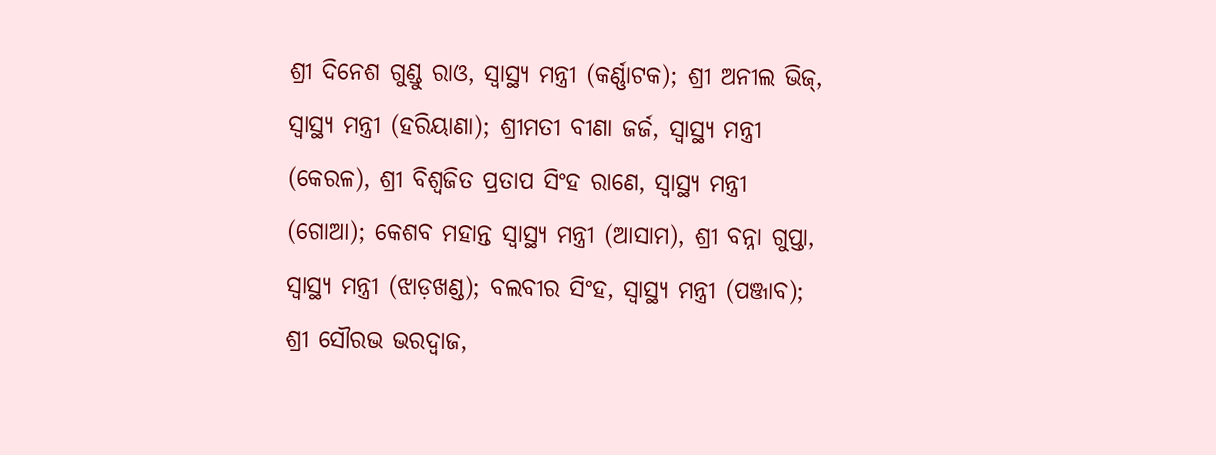ଶ୍ରୀ ଦିନେଶ ଗୁଣ୍ଡୁ ରାଓ, ସ୍ୱାସ୍ଥ୍ୟ ମନ୍ତ୍ରୀ (କର୍ଣ୍ଣାଟକ); ଶ୍ରୀ ଅନୀଲ ଭିଜ୍, ସ୍ୱାସ୍ଥ୍ୟ ମନ୍ତ୍ରୀ (ହରିୟାଣା); ଶ୍ରୀମତୀ ବୀଣା ଜର୍ଜ, ସ୍ୱାସ୍ଥ୍ୟ ମନ୍ତ୍ରୀ (କେରଳ), ଶ୍ରୀ ବିଶ୍ୱଜିତ ପ୍ରତାପ ସିଂହ ରାଣେ, ସ୍ୱାସ୍ଥ୍ୟ ମନ୍ତ୍ରୀ (ଗୋଆ); କେଶବ ମହାନ୍ତ ସ୍ୱାସ୍ଥ୍ୟ ମନ୍ତ୍ରୀ (ଆସାମ), ଶ୍ରୀ ବନ୍ନା ଗୁପ୍ତା, ସ୍ୱାସ୍ଥ୍ୟ ମନ୍ତ୍ରୀ (ଝାଡ଼ଖଣ୍ଡ); ବଲବୀର ସିଂହ, ସ୍ୱାସ୍ଥ୍ୟ ମନ୍ତ୍ରୀ (ପଞ୍ଜାବ); ଶ୍ରୀ ସୌରଭ ଭରଦ୍ୱାଜ,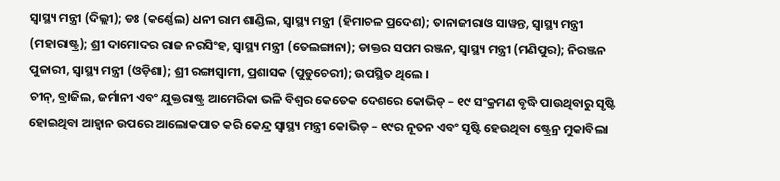ସ୍ୱାସ୍ଥ୍ୟ ମନ୍ତ୍ରୀ (ଦିଲ୍ଲୀ); ଡଃ (କର୍ଣ୍ଣେଲ) ଧନୀ ରାମ ଶାଣ୍ଡିଲ, ସ୍ୱାସ୍ଥ୍ୟ ମନ୍ତ୍ରୀ (ହିମାଚଳ ପ୍ରଦେଶ); ତାନାଜୀରାଓ ସାୱନ୍ତ, ସ୍ୱାସ୍ଥ୍ୟ ମନ୍ତ୍ରୀ (ମହାରାଷ୍ଟ୍ର); ଶ୍ରୀ ଦାମୋଦର ରାଜ ନରସିଂହ, ସ୍ୱାସ୍ଥ୍ୟ ମନ୍ତ୍ରୀ (ତେଲଙ୍ଗାନା); ଡାକ୍ତର ସପମ ରଞ୍ଜନ, ସ୍ୱାସ୍ଥ୍ୟ ମନ୍ତ୍ରୀ (ମଣିପୁର); ନିରଞ୍ଜନ ପୁଜାରୀ, ସ୍ୱାସ୍ଥ୍ୟ ମନ୍ତ୍ରୀ (ଓଡ଼ିଶା); ଶ୍ରୀ ରଙ୍ଗାସ୍ୱାମୀ, ପ୍ରଶାସକ (ପୁଡୁଚେରୀ); ଉପସ୍ଥିତ ଥିଲେ ।
ଚୀନ୍, ବ୍ରାଜିଲ, ଜର୍ମାନୀ ଏବଂ ଯୁକ୍ତରାଷ୍ଟ୍ର ଆମେରିକା ଭଳି ବିଶ୍ୱର କେତେକ ଦେଶରେ କୋଭିଡ୍ – ୧୯ ସଂକ୍ରମଣ ବୃଦ୍ଧି ପାଉଥିବାରୁ ସୃଷ୍ଟି ହୋଇଥିବା ଆହ୍ୱାନ ଉପରେ ଆଲୋକପାତ କରି କେନ୍ଦ୍ର ସ୍ୱାସ୍ଥ୍ୟ ମନ୍ତ୍ରୀ କୋଭିଡ୍ – ୧୯ର ନୂତନ ଏବଂ ସୃଷ୍ଟି ହେଉଥିବା ଷ୍ଟ୍ରେନ୍ର ମୁକାବିଲା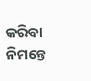କରିବା ନିମନ୍ତେ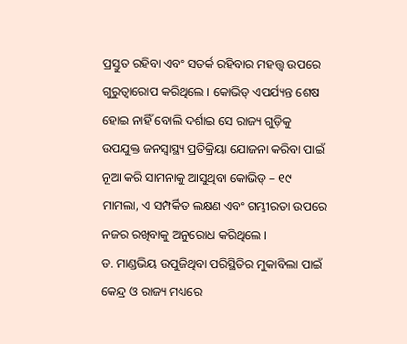ପ୍ରସ୍ତୁତ ରହିବା ଏବଂ ସତର୍କ ରହିବାର ମହତ୍ତ୍ୱ ଉପରେ ଗୁରୁତ୍ୱାରୋପ କରିଥିଲେ । କୋଭିଡ୍ ଏପର୍ଯ୍ୟନ୍ତ ଶେଷ ହୋଇ ନାହିଁ ବୋଲି ଦର୍ଶାଇ ସେ ରାଜ୍ୟ ଗୁଡ଼ିକୁ ଉପଯୁକ୍ତ ଜନସ୍ୱାସ୍ଥ୍ୟ ପ୍ରତିକ୍ରିୟା ଯୋଜନା କରିବା ପାଇଁ ନୂଆ କରି ସାମନାକୁ ଆସୁଥିବା କୋଭିଡ୍ – ୧୯ ମାମଲା, ଏ ସମ୍ପର୍କିତ ଲକ୍ଷଣ ଏବଂ ଗମ୍ଭୀରତା ଉପରେ ନଜର ରଖିବାକୁ ଅନୁରୋଧ କରିଥିଲେ ।
ଡ. ମାଣ୍ଡଭିୟ ଉପୁଜିଥିବା ପରିସ୍ଥିତିର ମୁକାବିଲା ପାଇଁ କେନ୍ଦ୍ର ଓ ରାଜ୍ୟ ମଧ୍ୟରେ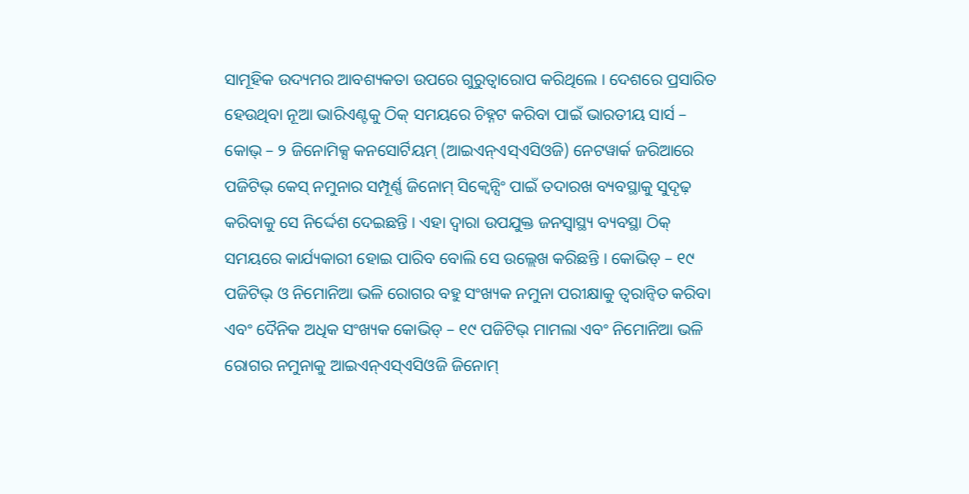ସାମୂହିକ ଉଦ୍ୟମର ଆବଶ୍ୟକତା ଉପରେ ଗୁରୁତ୍ୱାରୋପ କରିଥିଲେ । ଦେଶରେ ପ୍ରସାରିତ ହେଉଥିବା ନୂଆ ଭାରିଏଣ୍ଟକୁ ଠିକ୍ ସମୟରେ ଚିହ୍ନଟ କରିବା ପାଇଁ ଭାରତୀୟ ସାର୍ସ – କୋଭ୍ – ୨ ଜିନୋମିକ୍ସ କନସୋର୍ଟିୟମ୍ (ଆଇଏନ୍ଏସ୍ଏସିଓଜି) ନେଟୱାର୍କ ଜରିଆରେ ପଜିଟିଭ୍ କେସ୍ ନମୁନାର ସମ୍ପୂର୍ଣ୍ଣ ଜିନୋମ୍ ସିକ୍ୱେନ୍ସିଂ ପାଇଁ ତଦାରଖ ବ୍ୟବସ୍ଥାକୁ ସୁଦୃଢ଼ କରିବାକୁ ସେ ନିର୍ଦ୍ଦେଶ ଦେଇଛନ୍ତି । ଏହା ଦ୍ୱାରା ଉପଯୁକ୍ତ ଜନସ୍ୱାସ୍ଥ୍ୟ ବ୍ୟବସ୍ଥା ଠିକ୍ ସମୟରେ କାର୍ଯ୍ୟକାରୀ ହୋଇ ପାରିବ ବୋଲି ସେ ଉଲ୍ଲେଖ କରିଛନ୍ତି । କୋଭିଡ୍ – ୧୯ ପଜିଟିଭ୍ ଓ ନିମୋନିଆ ଭଳି ରୋଗର ବହୁ ସଂଖ୍ୟକ ନମୁନା ପରୀକ୍ଷାକୁ ତ୍ୱରାନ୍ୱିତ କରିବା ଏବଂ ଦୈନିକ ଅଧିକ ସଂଖ୍ୟକ କୋଭିଡ୍ – ୧୯ ପଜିଟିଭ୍ ମାମଲା ଏବଂ ନିମୋନିଆ ଭଳି ରୋଗର ନମୁନାକୁ ଆଇଏନ୍ଏସ୍ଏସିଓଜି ଜିନୋମ୍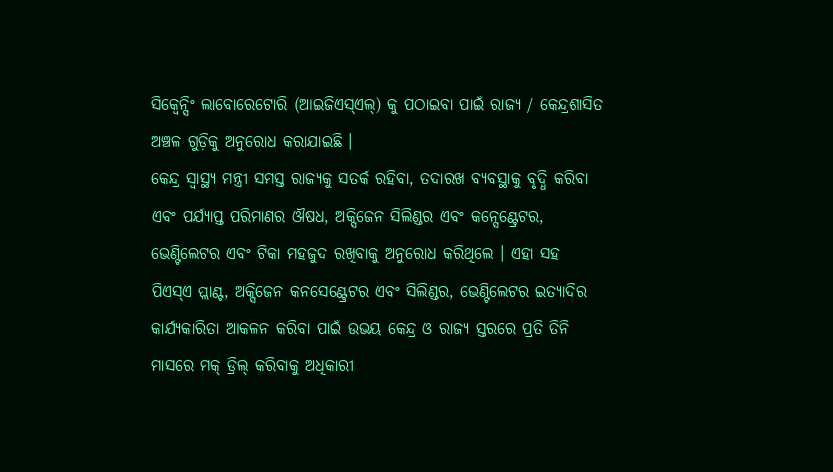ସିକ୍ୱେନ୍ସିଂ ଲାବୋରେଟୋରି (ଆଇଜିଏସ୍ଏଲ୍) କୁ ପଠାଇବା ପାଇଁ ରାଜ୍ୟ / କେନ୍ଦ୍ରଶାସିତ ଅଞ୍ଚଳ ଗୁଡ଼ିକୁ ଅନୁରୋଧ କରାଯାଇଛି ।
କେନ୍ଦ୍ର ସ୍ୱାସ୍ଥ୍ୟ ମନ୍ତ୍ରୀ ସମସ୍ତ ରାଜ୍ୟକୁ ସତର୍କ ରହିବା, ତଦାରଖ ବ୍ୟବସ୍ଥାକୁ ବୃଦ୍ଧି କରିବା ଏବଂ ପର୍ଯ୍ୟାପ୍ତ ପରିମାଣର ଔଷଧ, ଅକ୍ସିଜେନ ସିଲିଣ୍ଡର ଏବଂ କନ୍ସେଣ୍ଟ୍ରେଟର, ଭେଣ୍ଟିଲେଟର ଏବଂ ଟିକା ମହଜୁଦ ରଖିବାକୁ ଅନୁରୋଧ କରିଥିଲେ । ଏହା ସହ ପିଏସ୍ଏ ପ୍ଲାଣ୍ଟ, ଅକ୍ସିଜେନ କନସେଣ୍ଟ୍ରେଟର ଏବଂ ସିଲିଣ୍ଡର, ଭେଣ୍ଟିଲେଟର ଇତ୍ୟାଦିର କାର୍ଯ୍ୟକାରିତା ଆକଳନ କରିବା ପାଇଁ ଉଭୟ କେନ୍ଦ୍ର ଓ ରାଜ୍ୟ ସ୍ତରରେ ପ୍ରତି ତିନି ମାସରେ ମକ୍ ଡ୍ରିଲ୍ କରିବାକୁ ଅଧିକାରୀ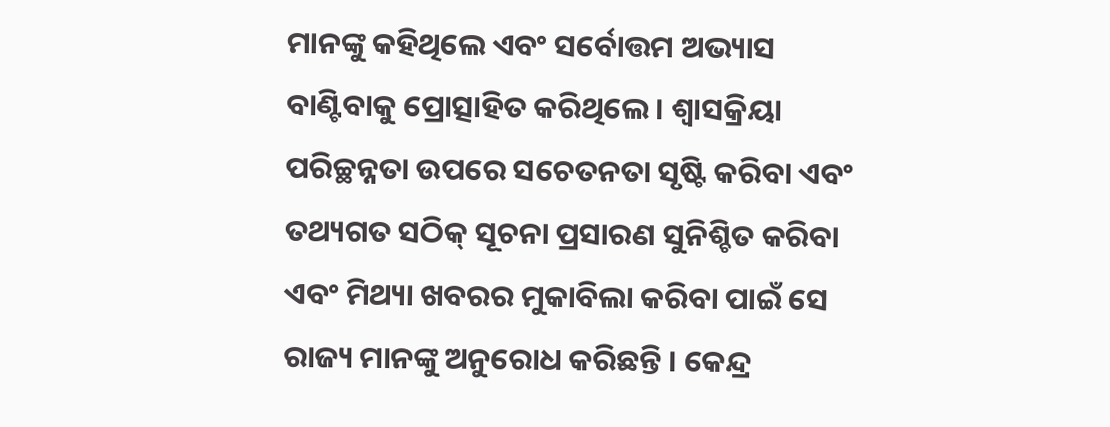ମାନଙ୍କୁ କହିଥିଲେ ଏବଂ ସର୍ବୋତ୍ତମ ଅଭ୍ୟାସ ବାଣ୍ଟିବାକୁ ପ୍ରୋତ୍ସାହିତ କରିଥିଲେ । ଶ୍ୱାସକ୍ରିୟା ପରିଚ୍ଛନ୍ନତା ଉପରେ ସଚେତନତା ସୃଷ୍ଟି କରିବା ଏବଂ ତଥ୍ୟଗତ ସଠିକ୍ ସୂଚନା ପ୍ରସାରଣ ସୁନିଶ୍ଚିତ କରିବା ଏବଂ ମିଥ୍ୟା ଖବରର ମୁକାବିଲା କରିବା ପାଇଁ ସେ ରାଜ୍ୟ ମାନଙ୍କୁ ଅନୁରୋଧ କରିଛନ୍ତି । କେନ୍ଦ୍ର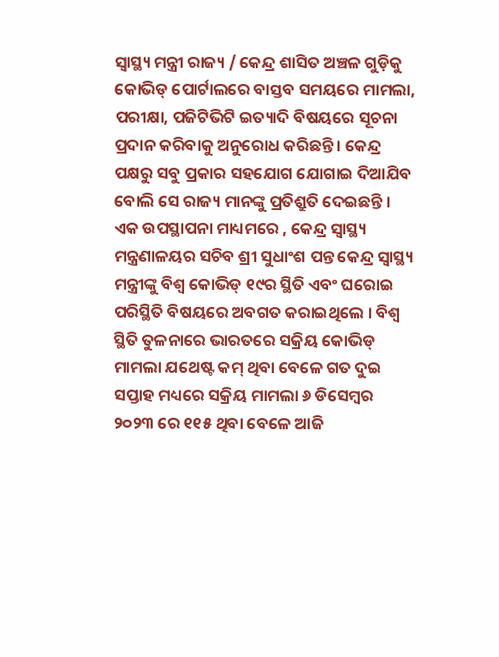ସ୍ୱାସ୍ଥ୍ୟ ମନ୍ତ୍ରୀ ରାଜ୍ୟ / କେନ୍ଦ୍ର ଶାସିତ ଅଞ୍ଚଳ ଗୁଡ଼ିକୁ କୋଭିଡ୍ ପୋର୍ଟାଲରେ ବାସ୍ତବ ସମୟରେ ମାମଲା, ପରୀକ୍ଷା, ପଜିଟିଭିଟି ଇତ୍ୟାଦି ବିଷୟରେ ସୂଚନା ପ୍ରଦାନ କରିବାକୁ ଅନୁରୋଧ କରିଛନ୍ତି । କେନ୍ଦ୍ର ପକ୍ଷରୁ ସବୁ ପ୍ରକାର ସହଯୋଗ ଯୋଗାଇ ଦିଆଯିବ ବୋଲି ସେ ରାଜ୍ୟ ମାନଙ୍କୁ ପ୍ରତିଶ୍ରୁତି ଦେଇଛନ୍ତି ।
ଏକ ଉପସ୍ଥାପନା ମାଧ୍ୟମରେ , କେନ୍ଦ୍ର ସ୍ୱାସ୍ଥ୍ୟ ମନ୍ତ୍ରଣାଳୟର ସଚିବ ଶ୍ରୀ ସୁଧାଂଶ ପନ୍ତ କେନ୍ଦ୍ର ସ୍ୱାସ୍ଥ୍ୟ ମନ୍ତ୍ରୀଙ୍କୁ ବିଶ୍ୱ କୋଭିଡ୍ ୧୯ର ସ୍ଥିତି ଏବଂ ଘରୋଇ ପରିସ୍ଥିତି ବିଷୟରେ ଅବଗତ କରାଇଥିଲେ । ବିଶ୍ୱ ସ୍ଥିତି ତୁଳନାରେ ଭାରତରେ ସକ୍ରିୟ କୋଭିଡ୍ ମାମଲା ଯଥେଷ୍ଟ କମ୍ ଥିବା ବେଳେ ଗତ ଦୁଇ ସପ୍ତାହ ମଧ୍ୟରେ ସକ୍ରିୟ ମାମଲା ୬ ଡିସେମ୍ବର ୨୦୨୩ ରେ ୧୧୫ ଥିବା ବେଳେ ଆଜି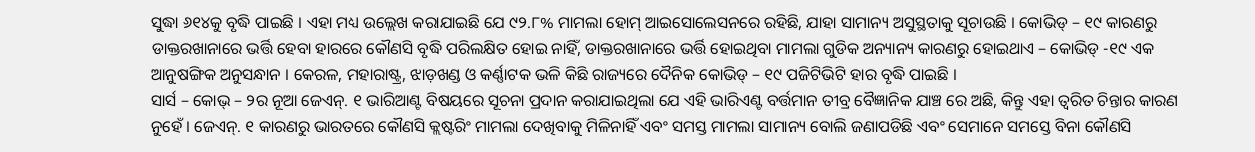ସୁଦ୍ଧା ୬୧୪କୁ ବୃଦ୍ଧି ପାଇଛି । ଏହା ମଧ୍ୟ ଉଲ୍ଲେଖ କରାଯାଇଛି ଯେ ୯୨.୮% ମାମଲା ହୋମ୍ ଆଇସୋଲେସନରେ ରହିଛି, ଯାହା ସାମାନ୍ୟ ଅସୁସ୍ଥତାକୁ ସୂଚାଉଛି । କୋଭିଡ୍ – ୧୯ କାରଣରୁ ଡାକ୍ତରଖାନାରେ ଭର୍ତ୍ତି ହେବା ହାରରେ କୌଣସି ବୃଦ୍ଧି ପରିଲକ୍ଷିତ ହୋଇ ନାହିଁ, ଡାକ୍ତରଖାନାରେ ଭର୍ତ୍ତି ହୋଇଥିବା ମାମଲା ଗୁଡିକ ଅନ୍ୟାନ୍ୟ କାରଣରୁ ହୋଇଥାଏ – କୋଭିଡ୍ -୧୯ ଏକ ଆନୁଷଙ୍ଗିକ ଅନୁସନ୍ଧାନ । କେରଳ, ମହାରାଷ୍ଟ୍ର, ଝାଡ଼ଖଣ୍ଡ ଓ କର୍ଣ୍ଣାଟକ ଭଳି କିଛି ରାଜ୍ୟରେ ଦୈନିକ କୋଭିଡ୍ – ୧୯ ପଜିଟିଭିଟି ହାର ବୃଦ୍ଧି ପାଇଛି ।
ସାର୍ସ – କୋଭ୍ – ୨ର ନୂଆ ଜେଏନ୍. ୧ ଭାରିଆଣ୍ଟ ବିଷୟରେ ସୂଚନା ପ୍ରଦାନ କରାଯାଇଥିଲା ଯେ ଏହି ଭାରିଏଣ୍ଟ ବର୍ତ୍ତମାନ ତୀବ୍ର ବୈଜ୍ଞାନିକ ଯାଞ୍ଚ ରେ ଅଛି, କିନ୍ତୁ ଏହା ତ୍ୱରିତ ଚିନ୍ତାର କାରଣ ନୁହେଁ । ଜେଏନ୍. ୧ କାରଣରୁ ଭାରତରେ କୌଣସି କ୍ଲଷ୍ଟରିଂ ମାମଲା ଦେଖିବାକୁ ମିଳିନାହିଁ ଏବଂ ସମସ୍ତ ମାମଲା ସାମାନ୍ୟ ବୋଲି ଜଣାପଡିଛି ଏବଂ ସେମାନେ ସମସ୍ତେ ବିନା କୌଣସି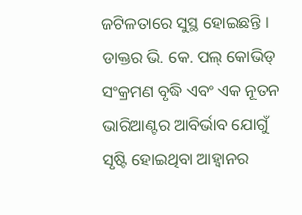ଜଟିଳତାରେ ସୁସ୍ଥ ହୋଇଛନ୍ତି ।
ଡାକ୍ତର ଭି. କେ. ପଲ୍ କୋଭିଡ୍ ସଂକ୍ରମଣ ବୃଦ୍ଧି ଏବଂ ଏକ ନୂତନ ଭାରିଆଣ୍ଟର ଆବିର୍ଭାବ ଯୋଗୁଁ ସୃଷ୍ଟି ହୋଇଥିବା ଆହ୍ୱାନର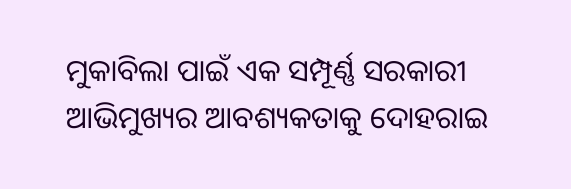ମୁକାବିଲା ପାଇଁ ଏକ ସମ୍ପୂର୍ଣ୍ଣ ସରକାରୀ ଆଭିମୁଖ୍ୟର ଆବଶ୍ୟକତାକୁ ଦୋହରାଇ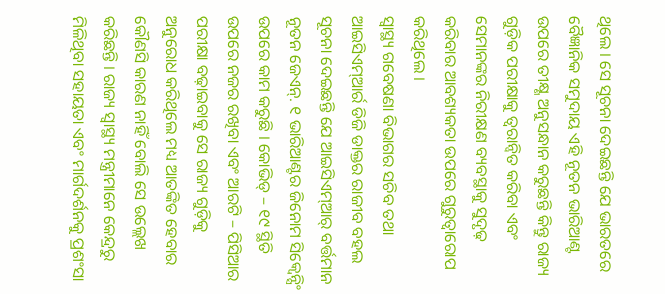ଥିଲେ । ସେ ସୂଚନା ଦେଇଛନ୍ତି ଯେ ଭାରତରେ ବୈଜ୍ଞାନିକ ସମୁଦାୟ ଏହି ନୂତନ ଭାରିଆଣ୍ଟ ଉପରେ ତୀକ୍ଷ୍ଣ ଅନୁସନ୍ଧାନ କରୁଛନ୍ତି କିନ୍ତୁ ରାଜ୍ୟ ଗୁଡ଼ିକ ପରୀକ୍ଷାକୁ ତ୍ୱରାନ୍ୱିତ କରିବା ଏବଂ ସେମାନଙ୍କର ନିରୀକ୍ଷଣ ବ୍ୟବସ୍ଥାକୁ ସୁଦୃଢ଼ କରିବାର ଆବଶ୍ୟକତା ଉପରେ ଗୁରୁତ୍ୱାରୋପ କରିଥିଲେ ।
ସ୍ୱାସ୍ଥ୍ୟ ଗବେଷଣା ବିଭାଗର ସଚିବ ତଥା ଆଇସିଏମ୍ଆର୍ର ଡିଜି ଡାକ୍ତର ରାଜୀବ ବହଲ ସୂଚନା ଦେଇଛନ୍ତି ଯେ ଆଇସିଏମ୍ଆର୍ ବର୍ତ୍ତମାନ ନୂତନ ଜେଏନ୍. ୧ ଭାରିଆଣ୍ଟର ଜିନୋମ ସିକ୍ୱେନ୍ସିଂ ଉପରେ କାମ କରୁଛି । କୋଭିଡ୍ – ୧୯ ସ୍ଥିତି ଉପରେ ନଜର ରଖିବା ଏବଂ ଆରଟି – ପିସିଆର ପରୀକ୍ଷା ବଢ଼ାଇବାକୁ ସେ ରାଜ୍ୟ ଗୁଡ଼ିକୁ ଅନୁରୋଧ କରିଥିଲେ ମଧ୍ୟ ଆତଙ୍କିତ ହେବାର କୌଣସି କାରଣ ନାହିଁ ବୋଲି ସେ ଉଲ୍ଲେଖ କରିଛନ୍ତି । ରାଜ୍ୟ ସ୍ୱାସ୍ଥ୍ୟ ମନ୍ତ୍ରୀମାନେ କେନ୍ଦ୍ରରୁ ମିଳିଥିବା ସହାୟତା ଏବଂ ମାର୍ଗଦର୍ଶନକୁ ପ୍ରଶଂସା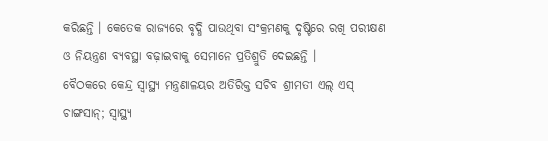କରିଛନ୍ତି । କେତେକ ରାଜ୍ୟରେ ବୃଦ୍ଧି ପାଉଥିବା ସଂକ୍ରମଣକୁ ଦୃଷ୍ଟିରେ ରଖି ପରୀକ୍ଷଣ ଓ ନିୟନ୍ତ୍ରଣ ବ୍ୟବସ୍ଥା ବଢ଼ାଇବାକୁ ସେମାନେ ପ୍ରତିଶ୍ରୁତି ଦେଇଛନ୍ତି ।
ବୈଠକରେ କେନ୍ଦ୍ର ସ୍ୱାସ୍ଥ୍ୟ ମନ୍ତ୍ରଣାଳୟର ଅତିରିକ୍ତ ସଚିବ ଶ୍ରୀମତୀ ଏଲ୍ ଏସ୍ ଚାଙ୍ଗସାନ୍; ସ୍ୱାସ୍ଥ୍ୟ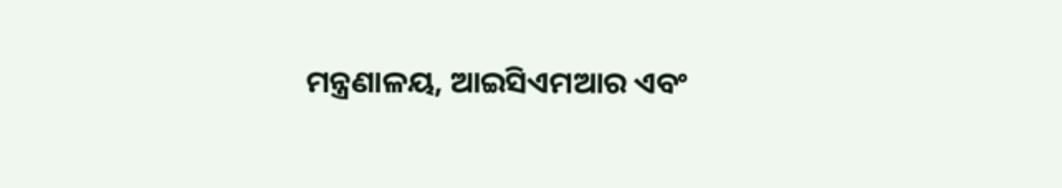ମନ୍ତ୍ରଣାଳୟ, ଆଇସିଏମଆର ଏବଂ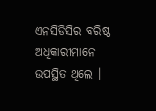ଏନସିଡିସିର ବରିଷ୍ଠ ଅଧିକାରୀମାନେ ଉପସ୍ଥିତ ଥିଲେ ।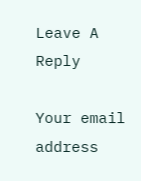Leave A Reply

Your email address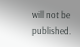will not be published.